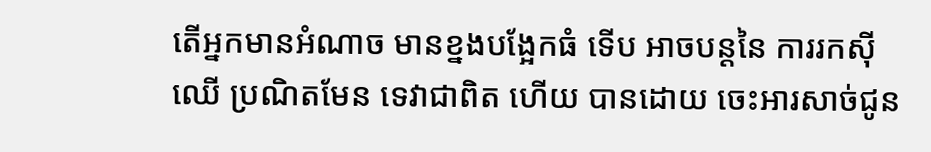តើអ្នកមានអំណាច មានខ្នងបង្អែកធំ ទើប អាចបន្តនៃ ការរកស៊ីឈើ ប្រណិតមែន ទេវាជាពិត ហើយ បានដោយ ចេះអារសាច់ជូន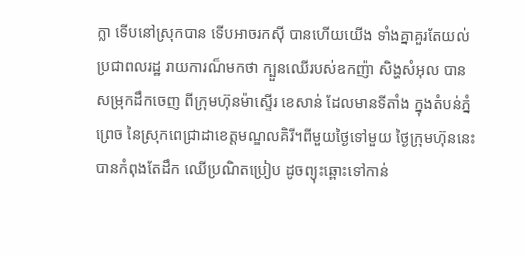ក្លា ទើបនៅស្រុកបាន ទើបអាចរកស៊ី បានហើយយើង ទាំងគ្នាគួរតែយល់ ប្រជាពលរដ្ឋ រាយការណ៏មកថា ក្បួនឈើរបស់ឧកញ៉ា សិង្ហសំអុល បានសម្រុកដឹកចេញ ពីក្រុមហ៊ុនម៉ាស្ទើរ ខេសាន់ ដែលមានទីតាំង ក្នុងតំបន់ភ្នំព្រេច នៃស្រុកពេជ្រាដាខេត្តមណ្ឌលគិរី។ពីមួយថ្ងៃទៅមួយ ថ្ងៃក្រុមហ៊ុននេះ បានកំពុងតែដឹក ឈើប្រណិតប្រៀប ដូចព្យុះឆ្ពោះទៅកាន់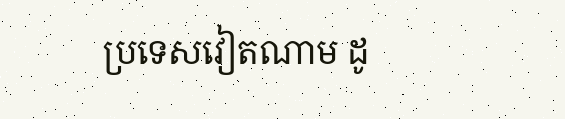ប្រទេសវៀតណាម ដូ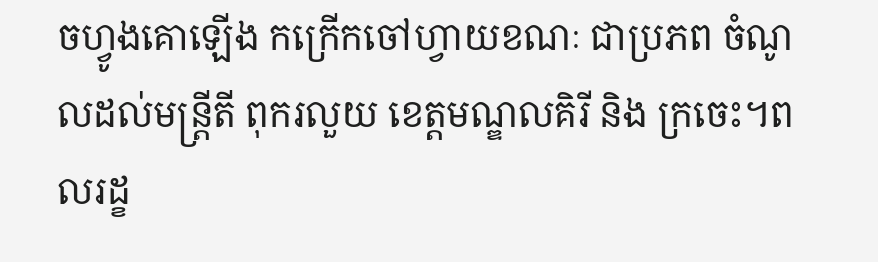ចហ្វូងគោឡើង កក្រើកចៅហ្វាយខណៈ ជាប្រភព ចំណូលដល់មន្រ្តីតី ពុករលួយ ខេត្តមណ្ឌលគិរី និង ក្រចេះ។ពលរដ្ខ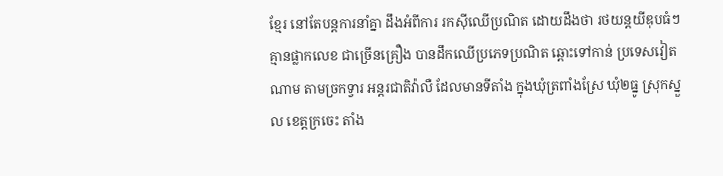ខ្មែរ នៅតែបន្តការនាំគ្នា ដឹងអំពីការ រកស៊ីឈើប្រណិត ដោយដឹងថា រថយន្តយីឌុបធំៗគ្មានផ្លាកលេខ ជាច្រើនគ្រឿង បានដឹកឈើប្រភេទប្រណិត ឆ្ពោះទៅកាន់ ប្រទេសវៀតណាម តាមច្រកទ្វារ អន្តរជាតិវ៉ាលឺ ដែលមានទីតាំង ក្នុងឃុំត្រពាំងស្រែ ឃុំ២ធ្នូ ស្រុកស្នួល ខេត្តក្រចេះ តាំង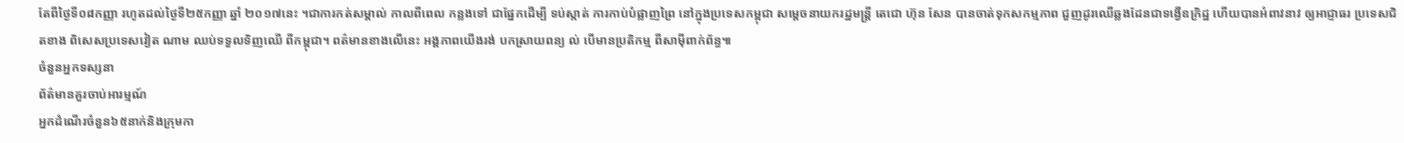តែពីថ្ងៃទី០៨កញ្ញា រហូតដល់ថ្ងៃទី២៥កញ្ញា ឆ្នាំ ២០១៧នេះ ។ជាការកត់សម្គាល់ កាលពីពេល កន្លងទៅ ជាផ្នែកដើម្បី ទប់ស្កាត់ ការកាប់បំផ្លាញព្រៃ នៅក្នុងប្រទេសកម្ពុជា សម្ដេចនាយករដ្ឋមន្ត្រី តេជោ ហ៊ុន សែន បានចាត់ទុកសកម្មភាព ជួញដូរឈើឆ្លងដែនជាទង្វើឧក្រិដ្ឋ ហើយបានអំពាវនាវ ឲ្យអាជ្ញាធរ ប្រទេសជិតខាង ពិសេសប្រទេសវៀត ណាម ឈប់ទទួលទិញឈើ ពីកម្ពុជា។ ពត៌មានខាងលើនេះ អង្គភាពយើងរង់ បកស្រាយពន្យ ល់ បើមានប្រតិកម្ម ពីសាម៉ីពាក់ព័ន្ធ៕
ចំនួនអ្នកទស្សនា
ព័ត៌មានគួរចាប់អារម្មណ៍
អ្នកដំណើរចំនួន៦៥នាក់និងក្រុមកា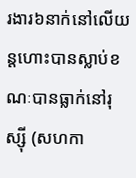រងារ៦នាក់នៅលើយន្តហោះបានស្លាប់ខណៈបានធ្លាក់នៅរុស្ស៊ី (សហកា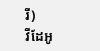រី)
វីដែអូ